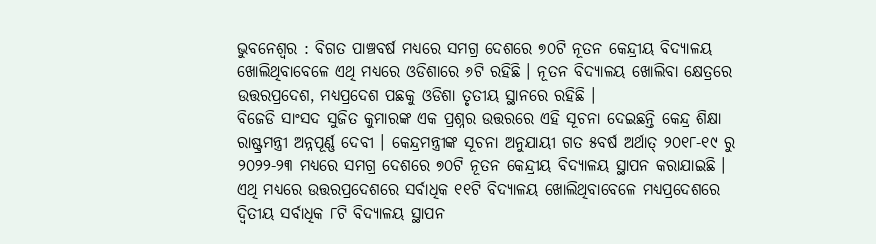ଭୁବନେଶ୍ୱର : ବିଗତ ପାଞ୍ଚବର୍ଷ ମଧ୍ୟରେ ସମଗ୍ର ଦେଶରେ ୭୦ଟି ନୂତନ କେନ୍ଦ୍ରୀୟ ବିଦ୍ୟାଳୟ ଖୋଲିଥିବାବେଳେ ଏଥି ମଧ୍ୟରେ ଓଡିଶାରେ ୬ଟି ରହିଛି । ନୂତନ ବିଦ୍ୟାଳୟ ଖୋଲିବା କ୍ଷେତ୍ରରେ ଉତ୍ତରପ୍ରଦେଶ, ମଧ୍ୟପ୍ରଦେଶ ପଛକୁ ଓଡିଶା ତୃତୀୟ ସ୍ଥାନରେ ରହିଛି ।
ବିଜେଡି ସାଂସଦ ସୁଜିତ କୁମାରଙ୍କ ଏକ ପ୍ରଶ୍ନର ଉତ୍ତରରେ ଏହି ସୂଚନା ଦେଇଛନ୍ତି କେନ୍ଦ୍ର ଶିକ୍ଷା ରାଷ୍ଟ୍ରମନ୍ତ୍ରୀ ଅନ୍ନପୂର୍ଣ୍ଣ ଦେବୀ । କେନ୍ଦ୍ରମନ୍ତ୍ରୀଙ୍କ ସୂଚନା ଅନୁଯାୟୀ ଗତ ୫ବର୍ଷ ଅର୍ଥାତ୍ ୨୦୧୮-୧୯ ରୁ ୨୦୨୨-୨୩ ମଧ୍ୟରେ ସମଗ୍ର ଦେଶରେ ୭୦ଟି ନୂତନ କେନ୍ଦ୍ରୀୟ ବିଦ୍ୟାଳୟ ସ୍ଥାପନ କରାଯାଇଛି । ଏଥି ମଧ୍ୟରେ ଉତ୍ତରପ୍ରଦେଶରେ ସର୍ବାଧିକ ୧୧ଟି ବିଦ୍ୟାଳୟ ଖୋଲିଥିବାବେଳେ ମଧ୍ୟପ୍ରଦେଶରେ ଦ୍ୱିତୀୟ ସର୍ବାଧିକ ୮ଟି ବିଦ୍ୟାଳୟ ସ୍ଥାପନ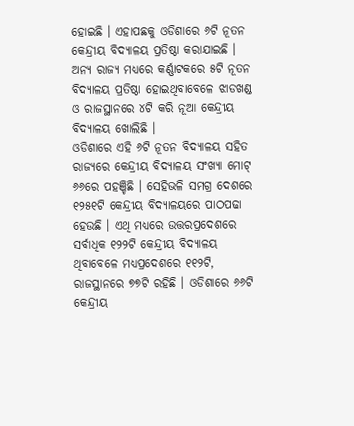ହୋଇଛି । ଏହାପଛକୁ ଓଡିଶାରେ ୬ଟି ନୂତନ କେନ୍ଦ୍ରୀୟ ବିଦ୍ୟାଳୟ ପ୍ରତିଷ୍ଠା କରାଯାଇଛି । ଅନ୍ୟ ରାଜ୍ୟ ମଧ୍ୟରେ କର୍ଣ୍ଣାଟକରେ ୫ଟି ନୂତନ ବିଦ୍ୟାଳୟ ପ୍ରତିଷ୍ଠା ହୋଇଥିବାବେଳେ ଝାଡଖଣ୍ଡ ଓ ରାଜସ୍ଥାନରେ ୪ଟି କରି ନୂଆ କେନ୍ଦ୍ରୀୟ ବିଦ୍ୟାଳୟ ଖୋଲିଛି ।
ଓଡିଶାରେ ଏହି ୬ଟି ନୂତନ ବିଦ୍ୟାଳୟ ସହିତ ରାଜ୍ୟରେ କେନ୍ଦ୍ରୀୟ ବିଦ୍ୟାଳୟ ସଂଖ୍ୟା ମୋଟ୍ ୬୬ରେ ପହଞ୍ଚିଛି । ସେହିଭଳି ସମଗ୍ର ଦେଶରେ ୧୨୫୧ଟି କେନ୍ଦ୍ରୀୟ ବିଦ୍ୟାଳୟରେ ପାଠପଢା ହେଉଛି । ଏଥି ମଧ୍ୟରେ ଉତ୍ତରପ୍ରଦେଶରେ ସର୍ବାଧିକ ୧୨୨ଟି କେନ୍ଦ୍ରୀୟ ବିଦ୍ୟାଳୟ ଥିବାବେଳେ ମଧ୍ୟପ୍ରଦେଶରେ ୧୧୨ଟି, ରାଜସ୍ଥାନରେ ୭୭ଟି ରହିଛି । ଓଡିଶାରେ ୬୬ଟି କେନ୍ଦ୍ରୀୟ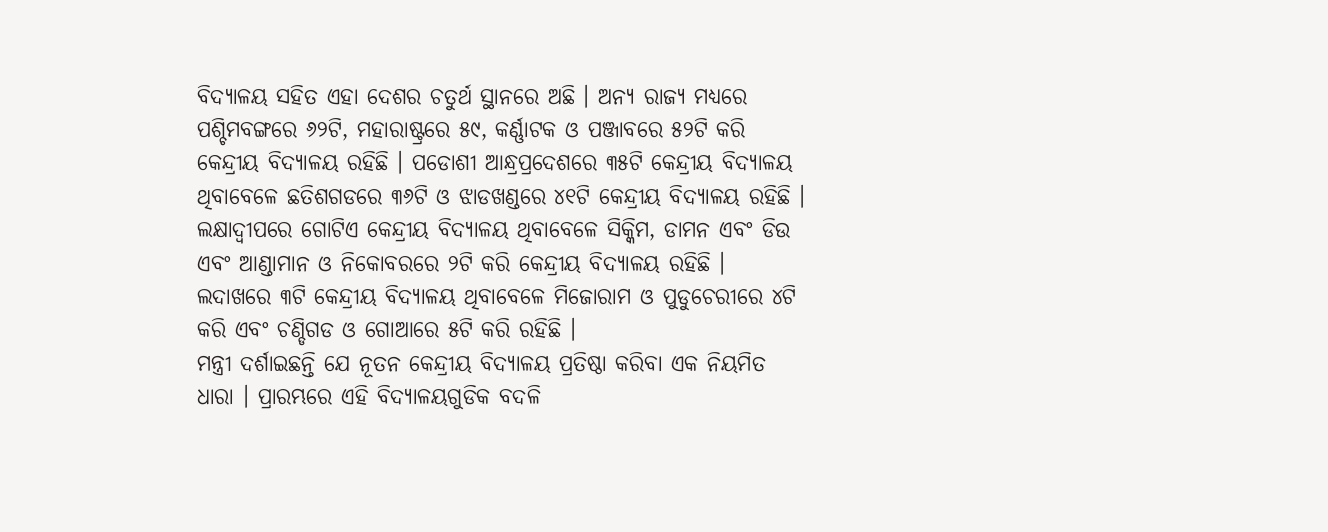ବିଦ୍ୟାଳୟ ସହିତ ଏହା ଦେଶର ଚତୁର୍ଥ ସ୍ଥାନରେ ଅଛି । ଅନ୍ୟ ରାଜ୍ୟ ମଧ୍ୟରେ ପଶ୍ଚିମବଙ୍ଗରେ ୬୨ଟି, ମହାରାଷ୍ଟ୍ରରେ ୫୯, କର୍ଣ୍ଣାଟକ ଓ ପଞ୍ଜାବରେ ୫୨ଟି କରି କେନ୍ଦ୍ରୀୟ ବିଦ୍ୟାଳୟ ରହିଛି । ପଡୋଶୀ ଆନ୍ଧ୍ରପ୍ରଦେଶରେ ୩୫ଟି କେନ୍ଦ୍ରୀୟ ବିଦ୍ୟାଳୟ ଥିବାବେଳେ ଛତିଶଗଡରେ ୩୬ଟି ଓ ଝାଡଖଣ୍ଡରେ ୪୧ଟି କେନ୍ଦ୍ରୀୟ ବିଦ୍ୟାଳୟ ରହିଛି ।
ଲକ୍ଷାଦ୍ୱୀପରେ ଗୋଟିଏ କେନ୍ଦ୍ରୀୟ ବିଦ୍ୟାଳୟ ଥିବାବେଳେ ସିକ୍କିମ, ଡାମନ ଏବଂ ଡିଉ ଏବଂ ଆଣ୍ଡାମାନ ଓ ନିକୋବରରେ ୨ଟି କରି କେନ୍ଦ୍ରୀୟ ବିଦ୍ୟାଳୟ ରହିଛି । ଲଦାଖରେ ୩ଟି କେନ୍ଦ୍ରୀୟ ବିଦ୍ୟାଳୟ ଥିବାବେଳେ ମିଜୋରାମ ଓ ପୁଡୁଚେରୀରେ ୪ଟି କରି ଏବଂ ଚଣ୍ଡିଗଡ ଓ ଗୋଆରେ ୫ଟି କରି ରହିଛି ।
ମନ୍ତ୍ରୀ ଦର୍ଶାଇଛନ୍ତି ଯେ ନୂତନ କେନ୍ଦ୍ରୀୟ ବିଦ୍ୟାଳୟ ପ୍ରତିଷ୍ଠା କରିବା ଏକ ନିୟମିତ ଧାରା । ପ୍ରାରମ୍ଭରେ ଏହି ବିଦ୍ୟାଳୟଗୁଡିକ ବଦଳି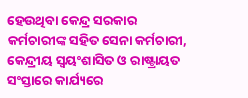ହେଉଥିବା କେନ୍ଦ୍ର ସରକାର କର୍ମଚାରୀଙ୍କ ସହିତ ସେନା କର୍ମଚାରୀ, କେନ୍ଦ୍ରୀୟ ସ୍ୱୟଂଶାସିତ ଓ ରାଷ୍ଟ୍ରାୟତ ସଂସ୍ତାରେ କାର୍ଯ୍ୟରେ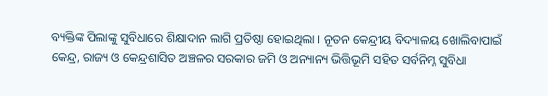ବ୍ୟକ୍ତିଙ୍କ ପିଲାଙ୍କୁ ସୁବିଧାରେ ଶିକ୍ଷାଦାନ ଲାଗି ପ୍ରତିଷ୍ଠା ହୋଇଥିଲା । ନୂତନ କେନ୍ଦ୍ରୀୟ ବିଦ୍ୟାଳୟ ଖୋଲିବାପାଇଁ କେନ୍ଦ୍ର, ରାଜ୍ୟ ଓ କେନ୍ଦ୍ରଶାସିତ ଅଞ୍ଚଳର ସରକାର ଜମି ଓ ଅନ୍ୟାନ୍ୟ ଭିତ୍ତିଭୂମି ସହିତ ସର୍ବନିମ୍ନ ସୁବିଧା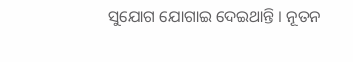ସୁଯୋଗ ଯୋଗାଇ ଦେଇଥାନ୍ତି । ନୂତନ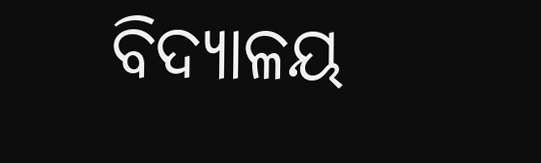ବିଦ୍ୟାଳୟ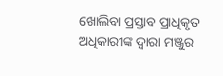ଖୋଲିବା ପ୍ରସ୍ତାବ ପ୍ରାଧିକୃତ ଅଧିକାରୀଙ୍କ ଦ୍ୱାରା ମଞ୍ଜୁର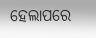ହେଲାପରେ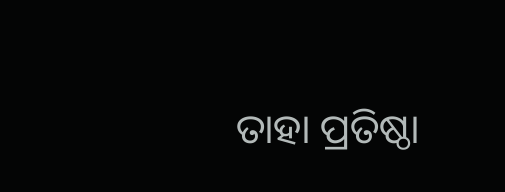ତାହା ପ୍ରତିଷ୍ଠା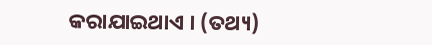କରାଯାଇଥାଏ । (ତଥ୍ୟ)